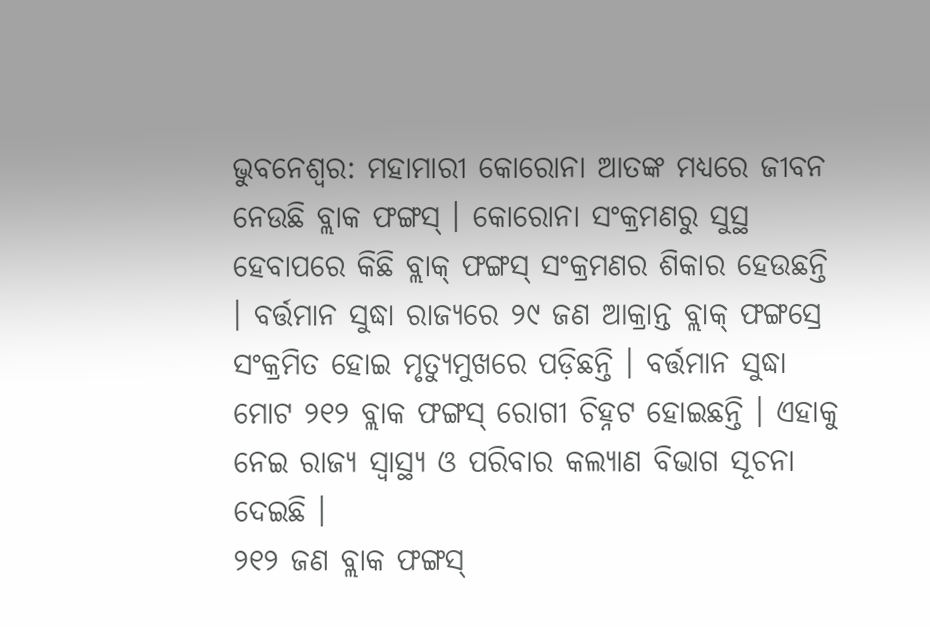ଭୁବନେଶ୍ବର: ମହାମାରୀ କୋରୋନା ଆତଙ୍କ ମଧ୍ୟରେ ଜୀବନ ନେଉଛି ବ୍ଲାକ ଫଙ୍ଗସ୍ । କୋରୋନା ସଂକ୍ରମଣରୁ ସୁସ୍ଥ ହେବାପରେ କିଛି ବ୍ଲାକ୍ ଫଙ୍ଗସ୍ ସଂକ୍ରମଣର ଶିକାର ହେଉଛନ୍ତି । ବର୍ତ୍ତମାନ ସୁଦ୍ଧା ରାଜ୍ୟରେ ୨୯ ଜଣ ଆକ୍ରାନ୍ତ ବ୍ଲାକ୍ ଫଙ୍ଗସ୍ରେ ସଂକ୍ରମିତ ହୋଇ ମୃତ୍ୟୁମୁଖରେ ପଡ଼ିଛନ୍ତି । ବର୍ତ୍ତମାନ ସୁଦ୍ଧା ମୋଟ ୨୧୨ ବ୍ଲାକ ଫଙ୍ଗସ୍ ରୋଗୀ ଚିହ୍ନଟ ହୋଇଛନ୍ତି । ଏହାକୁ ନେଇ ରାଜ୍ୟ ସ୍ବାସ୍ଥ୍ୟ ଓ ପରିବାର କଲ୍ୟାଣ ବିଭାଗ ସୂଚନା ଦେଇଛି ।
୨୧୨ ଜଣ ବ୍ଲାକ ଫଙ୍ଗସ୍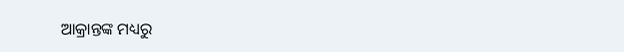ଆକ୍ରାନ୍ତଙ୍କ ମଧ୍ୟରୁ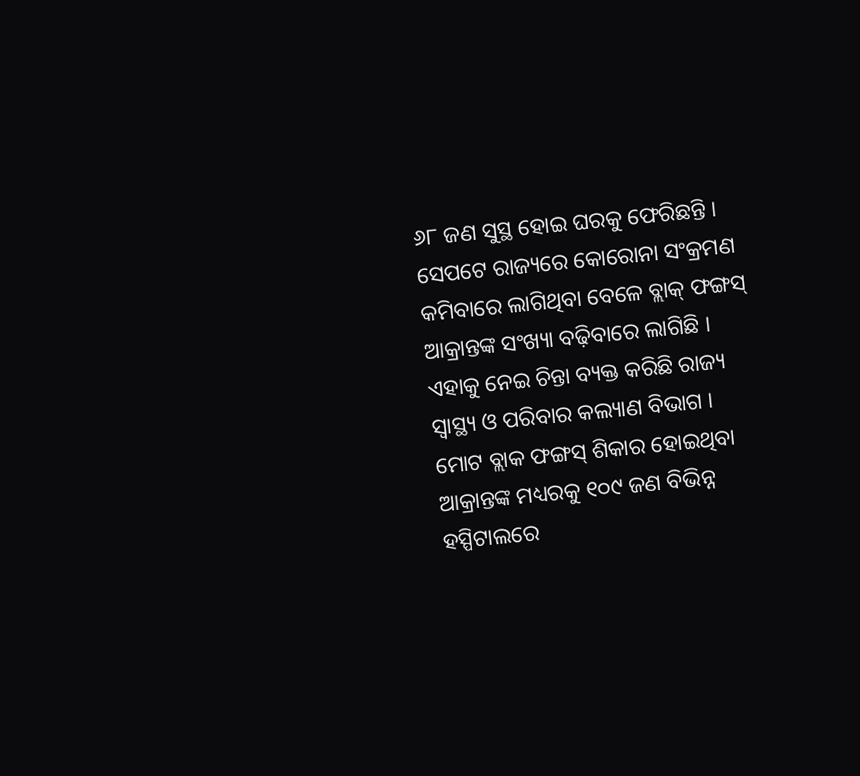୬୮ ଜଣ ସୁସ୍ଥ ହୋଇ ଘରକୁ ଫେରିଛନ୍ତି । ସେପଟେ ରାଜ୍ୟରେ କୋରୋନା ସଂକ୍ରମଣ କମିବାରେ ଲାଗିଥିବା ବେଳେ ବ୍ଲାକ୍ ଫଙ୍ଗସ୍ ଆକ୍ରାନ୍ତଙ୍କ ସଂଖ୍ୟା ବଢ଼ିବାରେ ଲାଗିଛି । ଏହାକୁ ନେଇ ଚିନ୍ତା ବ୍ୟକ୍ତ କରିଛି ରାଜ୍ୟ ସ୍ବାସ୍ଥ୍ୟ ଓ ପରିବାର କଲ୍ୟାଣ ବିଭାଗ ।
ମୋଟ ବ୍ଲାକ ଫଙ୍ଗସ୍ ଶିକାର ହୋଇଥିବା ଆକ୍ରାନ୍ତଙ୍କ ମଧ୍ୟରକୁ ୧୦୯ ଜଣ ବିଭିନ୍ନ ହସ୍ପିଟାଲରେ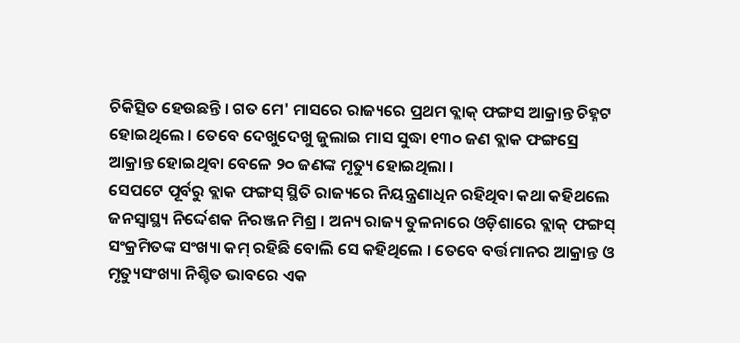ଚିକିତ୍ସିତ ହେଉଛନ୍ତି । ଗତ ମେ' ମାସରେ ରାଜ୍ୟରେ ପ୍ରଥମ ବ୍ଲାକ୍ ଫଙ୍ଗସ ଆକ୍ରାନ୍ତ ଚିହ୍ନଟ ହୋଇଥିଲେ । ତେବେ ଦେଖୁଦେଖୁ ଜୁଲାଇ ମାସ ସୁଦ୍ଧା ୧୩୦ ଜଣ ବ୍ଲାକ ଫଙ୍ଗସ୍ରେ ଆକ୍ରାନ୍ତ ହୋଇଥିବା ବେଳେ ୨୦ ଜଣଙ୍କ ମୃତ୍ୟୁ ହୋଇଥିଲା ।
ସେପଟେ ପୂର୍ବରୁ ବ୍ଲାକ ଫଙ୍ଗସ୍ ସ୍ଥିତି ରାଜ୍ୟରେ ନିୟନ୍ତ୍ରଣାଧିନ ରହିଥିବା କଥା କହିଥଲେ ଜନସ୍ବାସ୍ଥ୍ୟ ନିର୍ଦ୍ଦେଶକ ନିରଞ୍ଜନ ମିଶ୍ର । ଅନ୍ୟ ରାଜ୍ୟ ତୁଳନାରେ ଓଡ଼ିଶାରେ ବ୍ଲାକ୍ ଫଙ୍ଗସ୍ ସଂକ୍ରମିତଙ୍କ ସଂଖ୍ୟା କମ୍ ରହିଛି ବୋଲି ସେ କହିଥିଲେ । ତେବେ ବର୍ତ୍ତମାନର ଆକ୍ରାନ୍ତ ଓ ମୃତ୍ୟୁସଂଖ୍ୟା ନିଶ୍ଚିତ ଭାବରେ ଏକ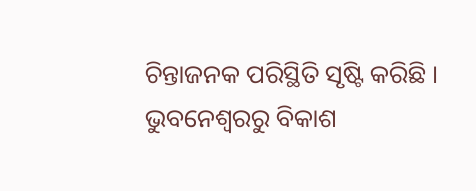ଚିନ୍ତାଜନକ ପରିସ୍ଥିତି ସୃଷ୍ଟି କରିଛି ।
ଭୁବନେଶ୍ବରରୁ ବିକାଶ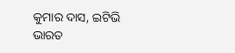କୁମାର ଦାସ, ଇଟିଭି ଭାରତ